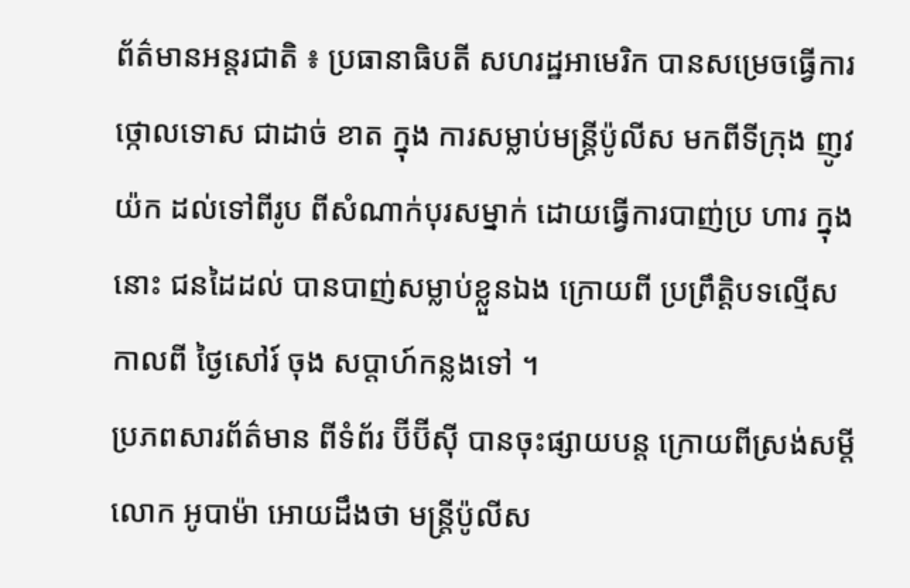ព័ត៌មានអន្តរជាតិ ៖ ប្រធានាធិបតី សហរដ្ឋអាមេរិក បានសម្រេចធ្វើការថ្កោលទោស ជាដាច់ ខាត ក្នុង ការសម្លាប់មន្រ្តីប៉ូលីស មកពីទីក្រុង ញូវយ៉ក ដល់ទៅពីរូប ពីសំណាក់បុរសម្នាក់ ដោយធ្វើការបាញ់ប្រ ហារ ក្នុងនោះ ជនដៃដល់ បានបាញ់សម្លាប់ខ្លួនឯង ក្រោយពី ប្រព្រឹត្តិបទល្មើស កាលពី ថ្ងៃសៅរ៍ ចុង សប្តាហ៍កន្លងទៅ ។
ប្រភពសារព័ត៌មាន ពីទំព័រ ប៊ីប៊ីស៊ី បានចុះផ្សាយបន្ត ក្រោយពីស្រង់សម្តី លោក អូបាម៉ា អោយដឹងថា មន្រ្តីប៉ូលីស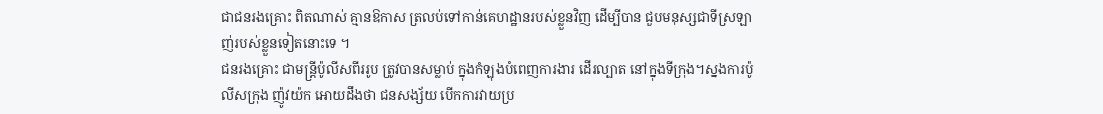ជាជនរងគ្រោះ ពិតណាស់ គ្មានឱកាស ត្រលប់ទៅកាន់គេហដ្ឋានរបស់ខ្លួនវិញ ដើម្បីបាន ជួបមនុស្សជាទីស្រឡាញ់របស់ខ្លួនទៀតនោះទេ ។
ជនរងគ្រោះ ជាមន្រ្តីប៉ូលីសពីររូប ត្រូវបានសម្លាប់ ក្នុងកំឡុងបំពេញការងារ ដើរល្បាត នៅក្នុងទីក្រុង។ស្នងការប៉ូលីសក្រុង ញ៉ូវយ៉ក អោយដឹងថា ជនសង្ស័យ បើកការវាយប្រ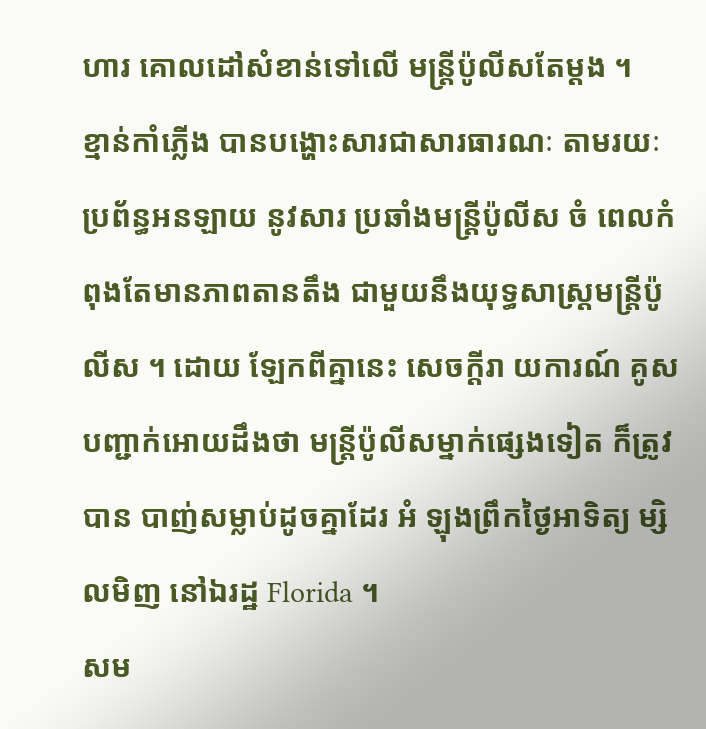ហារ គោលដៅសំខាន់ទៅលើ មន្រ្តីប៉ូលីសតែម្តង ។
ខ្មាន់កាំភ្លើង បានបង្ហោះសារជាសារធារណៈ តាមរយៈប្រព័ន្ធអនឡាយ នូវសារ ប្រឆាំងមន្ត្រីប៉ូលីស ចំ ពេលកំពុងតែមានភាពតានតឹង ជាមួយនឹងយុទ្ធសាស្រ្តមន្រ្តីប៉ូលីស ។ ដោយ ឡែកពីគ្នានេះ សេចក្តីរា យការណ៍ គូសបញ្ជាក់អោយដឹងថា មន្រ្តីប៉ូលីសម្នាក់ផ្សេងទៀត ក៏ត្រូវ បាន បាញ់សម្លាប់ដូចគ្នាដែរ អំ ឡុងព្រឹកថ្ងៃអាទិត្យ ម្សិលមិញ នៅឯរដ្ឋ Florida ។
សម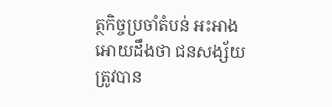ត្ថកិច្ចប្រចាំតំបន់ អះអាងអោយដឹងថា ជនសង្ស័យ ត្រូវបាន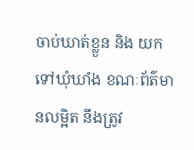ចាប់ឃាត់ខ្លួន និង យកទៅឃុំឃាំង ខណៈព័ត៌មានលម្អិត នឹងត្រូវ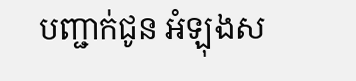បញ្ជាក់ជូន អំឡុងស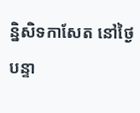ន្និសិទកាសែត នៅថ្ងៃបន្ទា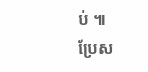ប់ ៕
ប្រែស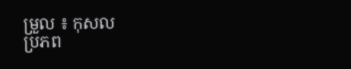ម្រួល ៖ កុសល
ប្រភព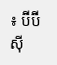៖ ប៊ីប៊ីស៊ី